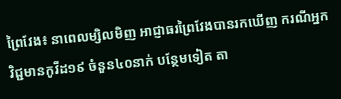ព្រៃវែង៖ នាពេលម្សិលមិញ អាជ្ញាធរព្រៃវែងបានរកឃើញ ករណីអ្នកវិជ្ជមានកូវីដ១៩ ចំនួន៤០នាក់ បន្ថែមទៀត តា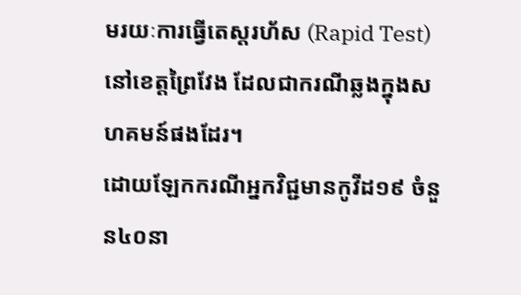មរយៈការធ្វើតេស្តរហ័ស (Rapid Test)នៅខេត្តព្រៃវែង ដែលជាករណីឆ្លងក្នុងសហគមន៍ផងដែរ។
ដោយឡែកករណីអ្នកវិជ្ជមានកូវីដ១៩ ចំនួន៤០នា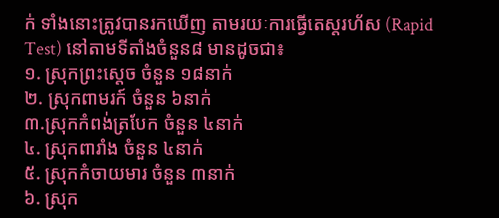ក់ ទាំងនោះត្រូវបានរកឃើញ តាមរយៈការធ្វើតេស្តរហ័ស (Rapid Test) នៅតាមទីតាំងចំនួន៨ មានដូចជា៖
១. ស្រុកព្រះសេ្តច ចំនួន ១៨នាក់
២. ស្រុកពាមរក៍ ចំនួន ៦នាក់
៣.ស្រុកកំពង់ត្របែក ចំនួន ៤នាក់
៤. ស្រុកពារាំង ចំនួន ៤នាក់
៥. ស្រុកកំចាយមារ ចំនួន ៣នាក់
៦. ស្រុក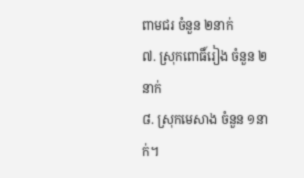ពាមជរ ចំនួន ២នាក់
៧. ស្រុកពោធិ៍រៀង ចំនួន ២នាក់
៨. ស្រុកមេសាង ចំនួន ១នាក់។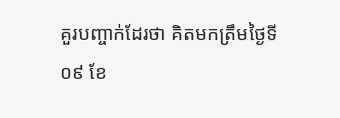គួរបញ្ចាក់ដែរថា គិតមកត្រឹមថ្ងៃទី០៩ ខែ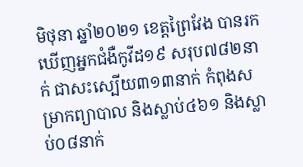មិថុនា ឆ្នាំ២០២១ ខេត្តព្រៃវែង បានរកឃើញអ្នកជំងឺកូវីដ១៩ សរុប៧៨២នាក់ ជាសះស្បើយ៣១៣នាក់ កំពុងសម្រាកព្យាបាល និងស្លាប់៤៦១ និងស្លាប់០៨នាក់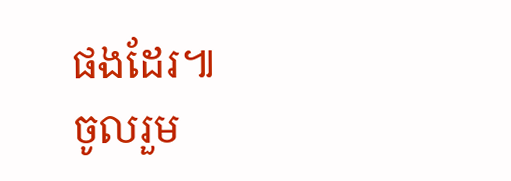ផងដែរ៕
ចូលរួម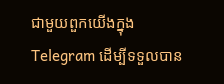ជាមួយពួកយើងក្នុង Telegram ដើម្បីទទួលបាន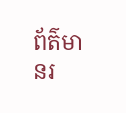ព័ត៌មានរ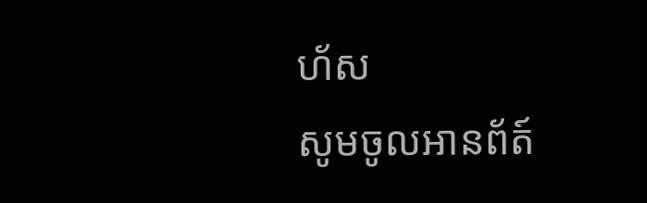ហ័ស
សូមចូលអានព័ត៍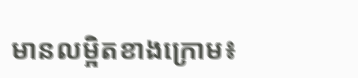មានលម្អិតខាងក្រោម៖